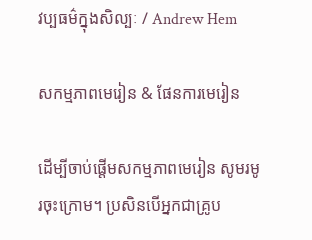វប្បធម៌ក្នុងសិល្បៈ / Andrew Hem

សកម្មភាពមេរៀន & ផែនការមេរៀន

ដើម្បីចាប់ផ្តើមសកម្មភាពមេរៀន សូមរមូរចុះក្រោម។ ប្រសិនបើអ្នកជាគ្រូប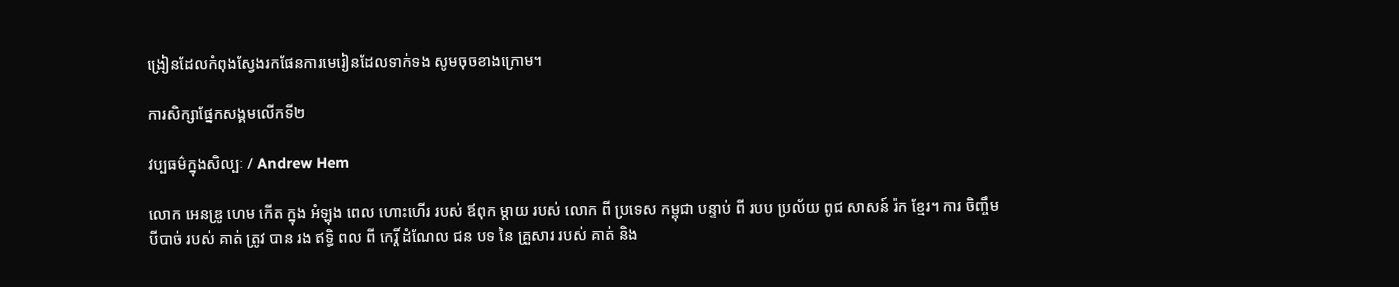ង្រៀនដែលកំពុងស្វែងរកផែនការមេរៀនដែលទាក់ទង សូមចុចខាងក្រោម។

ការសិក្សាផ្នែកសង្គមលើកទី២

វប្បធម៌ក្នុងសិល្បៈ / Andrew Hem

លោក អេនឌ្រូ ហេម កើត ក្នុង អំឡុង ពេល ហោះហើរ របស់ ឪពុក ម្តាយ របស់ លោក ពី ប្រទេស កម្ពុជា បន្ទាប់ ពី របប ប្រល័យ ពូជ សាសន៍ រ៉ក ខ្មែរ។ ការ ចិញ្ចឹម បីបាច់ របស់ គាត់ ត្រូវ បាន រង ឥទ្ធិ ពល ពី កេរ្តិ៍ ដំណែល ជន បទ នៃ គ្រួសារ របស់ គាត់ និង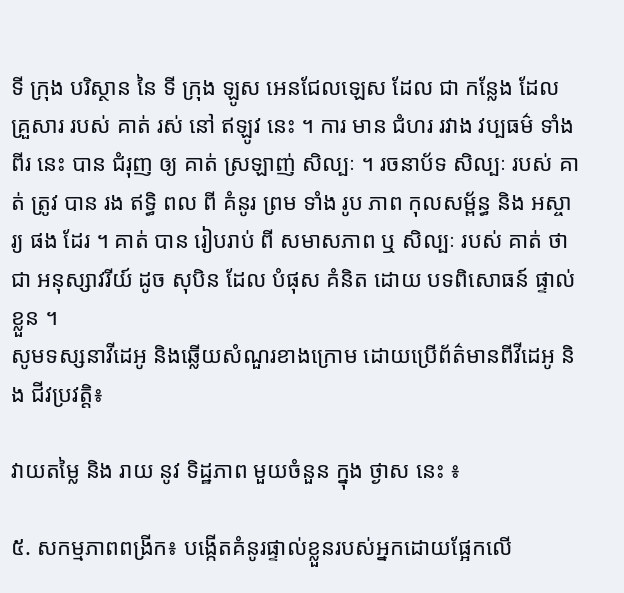ទី ក្រុង បរិស្ថាន នៃ ទី ក្រុង ឡូស អេនជែលឡេស ដែល ជា កន្លែង ដែល គ្រួសារ របស់ គាត់ រស់ នៅ ឥឡូវ នេះ ។ ការ មាន ជំហរ រវាង វប្បធម៌ ទាំង ពីរ នេះ បាន ជំរុញ ឲ្យ គាត់ ស្រឡាញ់ សិល្បៈ ។ រចនាប័ទ សិល្បៈ របស់ គាត់ ត្រូវ បាន រង ឥទ្ធិ ពល ពី គំនូរ ព្រម ទាំង រូប ភាព កុលសម្ព័ន្ធ និង អស្ចារ្យ ផង ដែរ ។ គាត់ បាន រៀបរាប់ ពី សមាសភាព ឬ សិល្បៈ របស់ គាត់ ថា ជា អនុស្សាវរីយ៍ ដូច សុបិន ដែល បំផុស គំនិត ដោយ បទពិសោធន៍ ផ្ទាល់ ខ្លួន ។
សូមទស្សនាវីដេអូ និងឆ្លើយសំណួរខាងក្រោម ដោយប្រើព័ត៌មានពីវីដេអូ និង ជីវប្រវត្តិ៖

វាយតម្លៃ និង រាយ នូវ ទិដ្ឋភាព មួយចំនួន ក្នុង ថ្ងាស នេះ ៖

៥. សកម្មភាពពង្រីក៖ បង្កើតគំនូរផ្ទាល់ខ្លួនរបស់អ្នកដោយផ្អែកលើ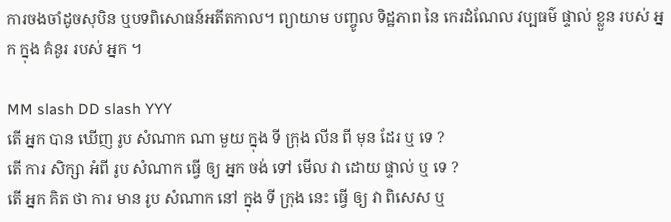ការចងចាំដូចសុបិន ឬបទពិសោធន៍អតីតកាល។ ព្យាយាម បញ្ចូល ទិដ្ឋភាព នៃ កេរដំណែល វប្បធម៌ ផ្ទាល់ ខ្លួន របស់ អ្នក ក្នុង គំនូរ របស់ អ្នក ។

MM slash DD slash YYY
តើ អ្នក បាន ឃើញ រូប សំណាក ណា មួយ ក្នុង ទី ក្រុង លីន ពី មុន ដែរ ឬ ទេ ?
តើ ការ សិក្សា អំពី រូប សំណាក ធ្វើ ឲ្យ អ្នក ចង់ ទៅ មើល វា ដោយ ផ្ទាល់ ឬ ទេ ?
តើ អ្នក គិត ថា ការ មាន រូប សំណាក នៅ ក្នុង ទី ក្រុង នេះ ធ្វើ ឲ្យ វា ពិសេស ឬ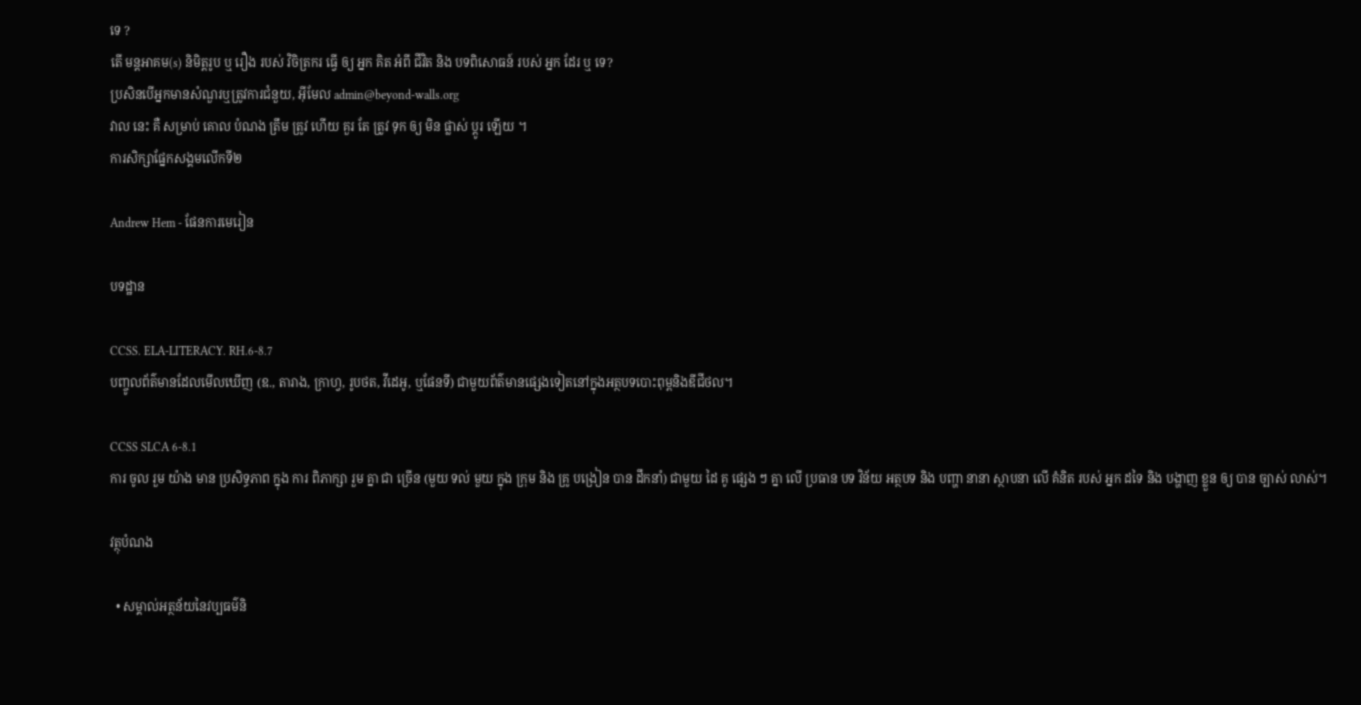ទេ ?
តើ មន្តអាគម(s) និមិត្តរូប ឬ រឿង របស់ វិចិត្រករ ធ្វើ ឲ្យ អ្នក គិត អំពី ជីវិត និង បទពិសោធន៍ របស់ អ្នក ដែរ ឬ ទេ?
ប្រសិនបើអ្នកមានសំណួរឬត្រូវការជំនួយ, អ៊ីមែល admin@beyond-walls.org
វាល នេះ គឺ សម្រាប់ គោល បំណង ត្រឹម ត្រូវ ហើយ គួរ តែ ត្រូវ ទុក ឲ្យ មិន ផ្លាស់ ប្តូរ ឡើយ ។
ការសិក្សាផ្នែកសង្គមលើកទី២

Andrew Hem - ផែនការមេរៀន

បទដ្ឋាន

CCSS. ELA-LITERACY. RH.6-8.7
បញ្ចូលព័ត៌មានដែលមើលឃើញ (ឧ., តារាង, ក្រាហ្វ, រូបថត, វីដេអូ, ឬផែនទី) ជាមួយព័ត៌មានផ្សេងទៀតនៅក្នុងអត្ថបទបោះពុម្ពនិងឌីជីថល។

CCSS SLCA 6-8.1
ការ ចូល រួម យ៉ាង មាន ប្រសិទ្ធភាព ក្នុង ការ ពិភាក្សា រួម គ្នា ជា ច្រើន (មួយ ទល់ មួយ ក្នុង ក្រុម និង គ្រូ បង្រៀន បាន ដឹកនាំ) ជាមួយ ដៃ គូ ផ្សេង ៗ គ្នា លើ ប្រធាន បទ វិន័យ អត្ថបទ និង បញ្ហា នានា ស្ថាបនា លើ គំនិត របស់ អ្នក ដទៃ និង បង្ហាញ ខ្លួន ឲ្យ បាន ច្បាស់ លាស់។

វត្ថុបំណង

  • សម្គាល់អត្ថន័យនៃវប្បធម៌និ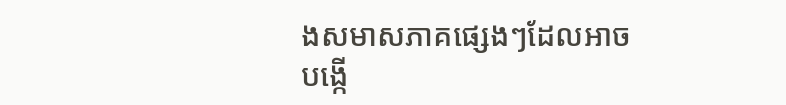ងសមាសភាគផ្សេងៗដែលអាចបង្កើ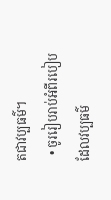តជាវប្បធម៌។
  • ចូររៀបរាប់អំពីរបៀបដែលវប្បធម៌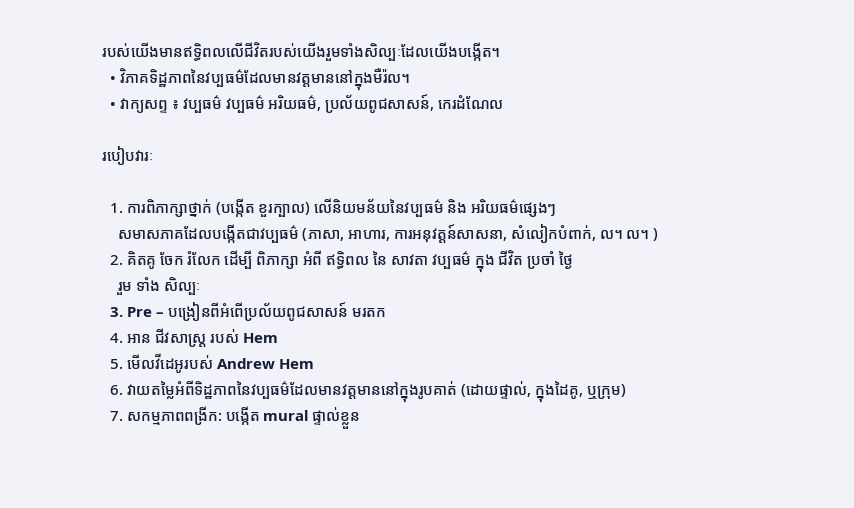របស់យើងមានឥទ្ធិពលលើជីវិតរបស់យើងរួមទាំងសិល្បៈដែលយើងបង្កើត។
  • វិភាគទិដ្ឋភាពនៃវប្បធម៌ដែលមានវត្តមាននៅក្នុងមឺរ៉ល។
  • វាក្យសព្ទ ៖ វប្បធម៌ វប្បធម៌ អរិយធម៌, ប្រល័យពូជសាសន៍, កេរដំណែល

របៀបវារៈ

  1. ការពិភាក្សាថ្នាក់ (បង្កើត ខួរក្បាល) លើនិយមន័យនៃវប្បធម៌ និង អរិយធម៌ផ្សេងៗ
    សមាសភាគដែលបង្កើតជាវប្បធម៌ (ភាសា, អាហារ, ការអនុវត្តន៍សាសនា, សំលៀកបំពាក់, ល។ ល។ )
  2. គិតគូ ចែក រំលែក ដើម្បី ពិភាក្សា អំពី ឥទ្ធិពល នៃ សាវតា វប្បធម៌ ក្នុង ជីវិត ប្រចាំ ថ្ងៃ
    រួម ទាំង សិល្បៈ
  3. Pre – បង្រៀនពីអំពើប្រល័យពូជសាសន៍ មរតក
  4. អាន ជីវសាស្ត្រ របស់ Hem
  5. មើលវីដេអូរបស់ Andrew Hem
  6. វាយតម្លៃអំពីទិដ្ឋភាពនៃវប្បធម៌ដែលមានវត្តមាននៅក្នុងរូបគាត់ (ដោយផ្ទាល់, ក្នុងដៃគូ, ឬក្រុម)
  7. សកម្មភាពពង្រីក: បង្កើត mural ផ្ទាល់ខ្លួន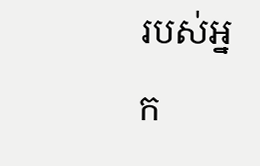របស់អ្នក